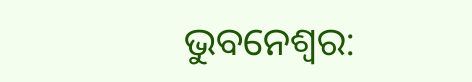ଭୁବନେଶ୍ୱର: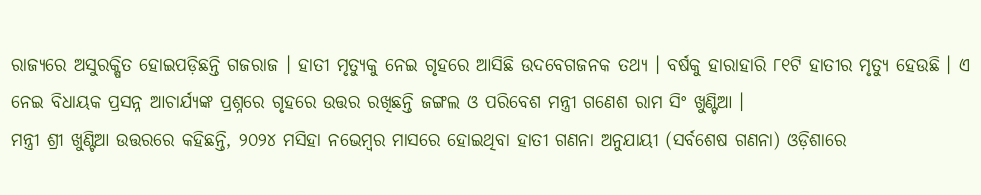ରାଜ୍ୟରେ ଅସୁରକ୍ଷିତ ହୋଇପଡ଼ିଛନ୍ତି ଗଜରାଜ । ହାତୀ ମୃତ୍ୟୁକୁ ନେଇ ଗୃହରେ ଆସିଛି ଉଦବେଗଜନକ ତଥ୍ୟ । ବର୍ଷକୁ ହାରାହାରି ୮୧ଟି ହାତୀର ମୃତ୍ୟୁ ହେଉଛି । ଏ ନେଇ ବିଧାୟକ ପ୍ରସନ୍ନ ଆଚାର୍ଯ୍ୟଙ୍କ ପ୍ରଶ୍ନରେ ଗୃହରେ ଉତ୍ତର ରଖିଛନ୍ତି ଜଙ୍ଗଲ ଓ ପରିବେଶ ମନ୍ତ୍ରୀ ଗଣେଶ ରାମ ସିଂ ଖୁଣ୍ଟିଆ ।
ମନ୍ତ୍ରୀ ଶ୍ରୀ ଖୁଣ୍ଟିଆ ଉତ୍ତରରେ କହିଛନ୍ତି, ୨୦୨୪ ମସିହା ନଭେମ୍ବର ମାସରେ ହୋଇଥିବା ହାତୀ ଗଣନା ଅନୁଯାୟୀ (ସର୍ବଶେଷ ଗଣନା) ଓଡ଼ିଶାରେ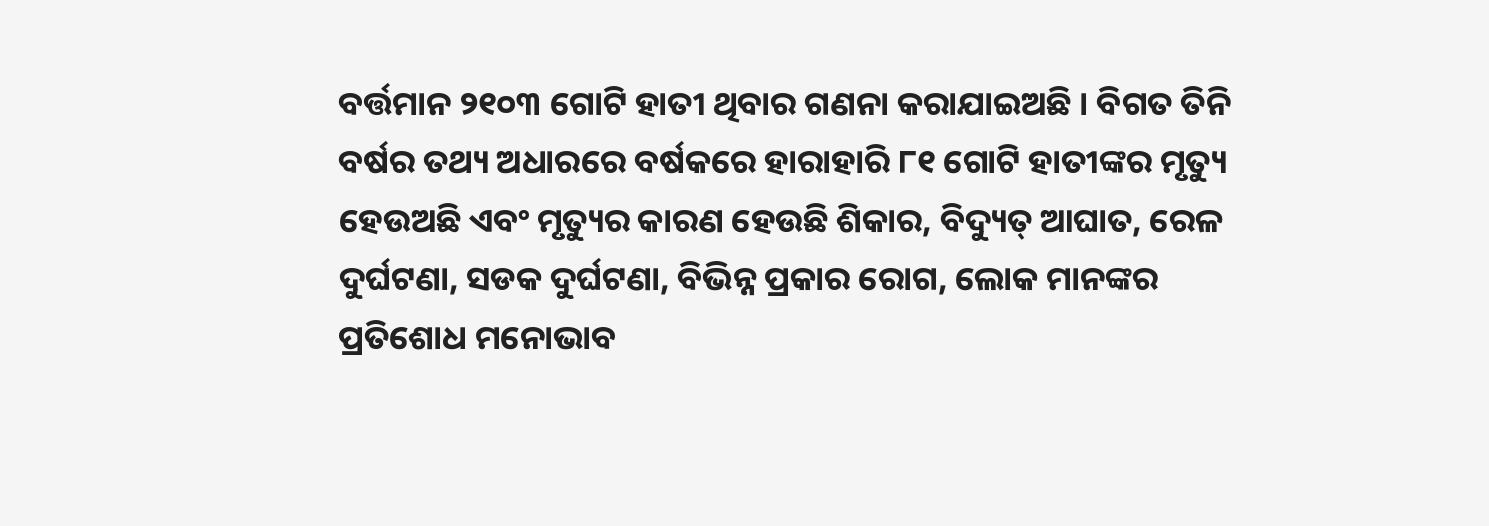ବର୍ତ୍ତମାନ ୨୧୦୩ ଗୋଟି ହାତୀ ଥିବାର ଗଣନା କରାଯାଇଅଛି । ବିଗତ ତିନି ବର୍ଷର ତଥ୍ୟ ଅଧାରରେ ବର୍ଷକରେ ହାରାହାରି ୮୧ ଗୋଟି ହାତୀଙ୍କର ମୃତ୍ୟୁ ହେଉଅଛି ଏବଂ ମୃତ୍ୟୁର କାରଣ ହେଉଛି ଶିକାର, ବିଦ୍ୟୁତ୍ ଆଘାତ, ରେଳ ଦୁର୍ଘଟଣା, ସଡକ ଦୁର୍ଘଟଣା, ବିଭିନ୍ନ ପ୍ରକାର ରୋଗ, ଲୋକ ମାନଙ୍କର ପ୍ରତିଶୋଧ ମନୋଭାବ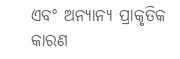ଏବଂ ଅନ୍ୟାନ୍ୟ ପ୍ରାକୃତିକ କାରଣ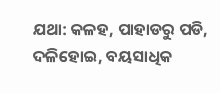ଯଥା: କଳହ, ପାହାଡରୁ ପଡି, ଦଳିହୋଇ, ବୟସାଧିକ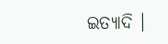ଇତ୍ୟାଦି ।